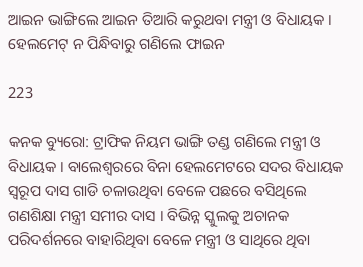ଆଇନ ଭାଙ୍ଗିଲେ ଆଇନ ତିଆରି କରୁଥବା ମନ୍ତ୍ରୀ ଓ ବିଧାୟକ । ହେଲମେଟ୍ ନ ପିନ୍ଧିବାରୁ ଗଣିଲେ ଫାଇନ

223

କନକ ବ୍ୟୁରୋ: ଟ୍ରାଫିକ ନିୟମ ଭାଙ୍ଗି ତଣ୍ଡ ଗଣିଲେ ମନ୍ତ୍ରୀ ଓ ବିଧାୟକ । ବାଲେଶ୍ୱରରେ ବିନା ହେଲମେଟରେ ସଦର ବିଧାୟକ ସ୍ୱରୂପ ଦାସ ଗାଡି ଚଳାଉଥିବା ବେଳେ ପଛରେ ବସିଥିଲେ ଗଣଶିକ୍ଷା ମନ୍ତ୍ରୀ ସମୀର ଦାସ । ବିଭିନ୍ନ ସ୍କୁଲକୁ ଅଚାନକ ପରିଦର୍ଶନରେ ବାହାରିଥିବା ବେଳେ ମନ୍ତ୍ରୀ ଓ ସାଥିରେ ଥିବା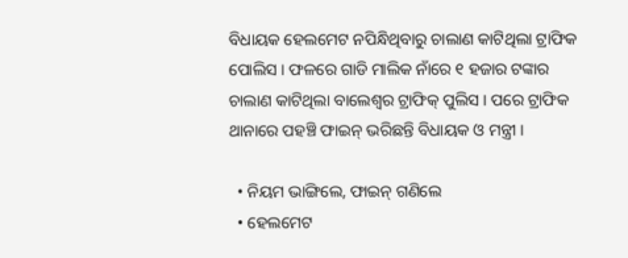ବିଧାୟକ ହେଲମେଟ ନପିନ୍ଧିଥିବାରୁ ଚାଲାଣ କାଟିଥିଲା ଟ୍ରାଫିକ ପୋଲିସ । ଫଳରେ ଗାଡି ମାଲିକ ନାଁରେ ୧ ହଜାର ଟଙ୍କାର ଚାଲାଣ କାଟିଥିଲା ବାଲେଶ୍ୱର ଟ୍ରାଫିକ୍ ପୁଲିସ । ପରେ ଟ୍ରାଫିକ ଥାନାରେ ପହଞ୍ଚି ଫାଇନ୍ ଭରିଛନ୍ତି ବିଧାୟକ ଓ ମନ୍ତ୍ରୀ ।

  • ନିୟମ ଭାଙ୍ଗିଲେ, ଫାଇନ୍ ଗଣିଲେ
  • ହେଲମେଟ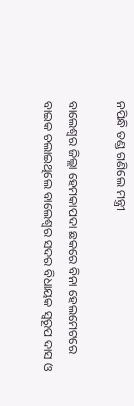ନପିନ୍ଧି ତଣ୍ଡ ଗଣିଲେ ମନ୍ତ୍ରୀ

ବାଲେଶ୍ୱର ଜିଲ୍ଲା ହେମକାପଦା ଛକରେ ବିନା ହେଲମେଟରେ ବାଇକ ଚଲାଇଥିଲେ ବାଲେଶ୍ୱର ସଦର ବିଧାୟକ ସ୍ୱରୂପ ଦାସ ଓ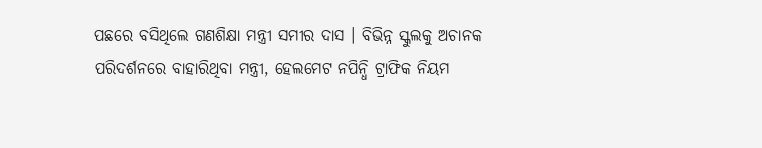ପଛରେ ବସିଥିଲେ ଗଣଶିକ୍ଷା ମନ୍ତ୍ରୀ ସମୀର ଦାସ । ବିଭିନ୍ନ ସ୍କୁଲକୁ ଅଚାନକ ପରିଦର୍ଶନରେ ବାହାରିଥିବା ମନ୍ତ୍ରୀ, ହେଲମେଟ ନପିନ୍ଧି ଟ୍ରାଫିକ ନିୟମ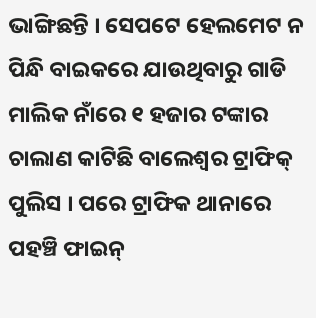ଭାଙ୍ଗିଛନ୍ତି । ସେପଟେ ହେଲମେଟ ନ ପିନ୍ଧି ବାଇକରେ ଯାଉଥିବାରୁ ଗାଡି ମାଲିକ ନାଁରେ ୧ ହଜାର ଟଙ୍କାର ଚାଲାଣ କାଟିଛି ବାଲେଶ୍ୱର ଟ୍ରାଫିକ୍ ପୁଲିସ । ପରେ ଟ୍ରାଫିକ ଥାନାରେ ପହଞ୍ଚି ଫାଇନ୍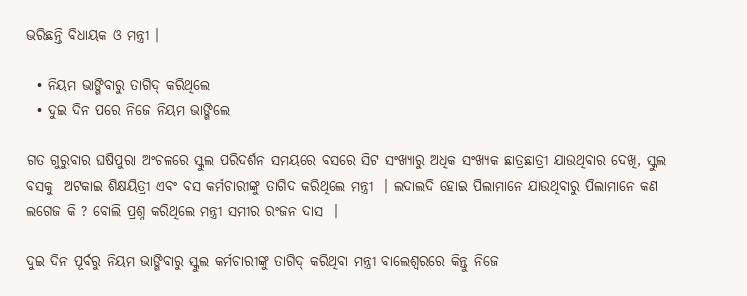ଭରିଛନ୍ତି ବିଧାୟକ ଓ ମନ୍ତ୍ରୀ ।

  • ନିୟମ ଭାଙ୍ଗିବାରୁ ତାଗିଦ୍ କରିଥିଲେ
  • ଦୁଇ ଦିନ ପରେ ନିଜେ ନିୟମ ଭାଙ୍ଗିଲେ

ଗତ ଗୁରୁବାର ଘଷିପୁରା ଅଂଚଳରେ ସ୍କୁଲ ପରିଦର୍ଶନ ସମୟରେ ବସରେ ସିଟ ସଂଖ୍ୟାରୁ ଅଧିକ ସଂଖ୍ୟକ ଛାତ୍ରଛାତ୍ରୀ ଯାଉଥିବାର ଦେଖି, ସ୍କୁଲ ବସକୁ  ଅଟକାଇ ଶିକ୍ଷୟିତ୍ରୀ ଏବଂ ବସ କର୍ମଚାରୀଙ୍କୁ ତାଗିଦ କରିଥିଲେ ମନ୍ତ୍ରୀ  । ଲଦାଲଦି ହୋଇ ପିଲାମାନେ ଯାଉଥିବାରୁ ପିଲାମାନେ କଣ ଲଗେଜ କି ? ବୋଲି ପ୍ରଶ୍ନ କରିଥିଲେ ମନ୍ତ୍ରୀ ସମୀର ରଂଜନ ଦାସ  ।

ଦୁଇ ଦିନ ପୂର୍ବରୁ ନିୟମ ଭାଙ୍ଗିବାରୁ ସ୍କୁଲ କର୍ମଚାରୀଙ୍କୁ ତାଗିଦ୍ କରିଥିବା ମନ୍ତ୍ରୀ ବାଲେଶ୍ୱରରେ କିନ୍ତୁ ନିଜେ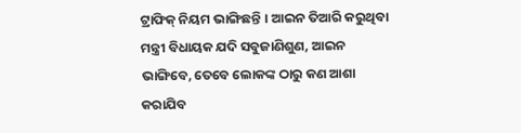ଟ୍ରାଫିକ୍ ନିୟମ ଭାଙ୍ଗିଛନ୍ତି । ଆଇନ ତିଆରି କରୁଥିବା ମନ୍ତ୍ରୀ ବିଧାୟକ ଯଦି ସବୁଜାଣିଶୁଣ, ଆଇନ ଭାଙ୍ଗିବେ, ତେବେ ଲୋକଙ୍କ ଠାରୁ କଣ ଆଶା କରାଯିବ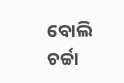ବୋଲି ଚର୍ଚ୍ଚା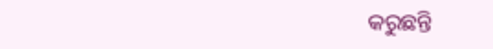କରୁଛନ୍ତି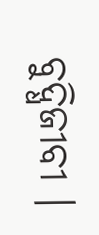ବୁଦ୍ଧିଜୀବୀ ।